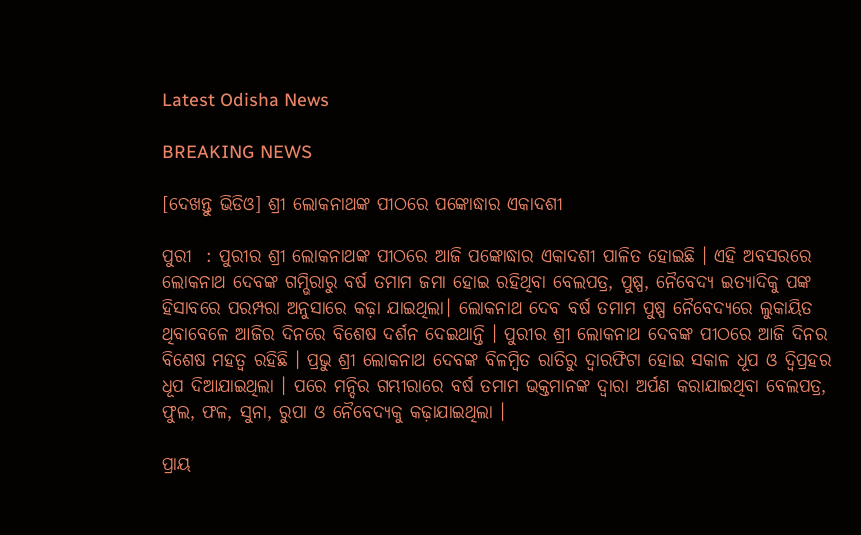Latest Odisha News

BREAKING NEWS

[ଦେଖନ୍ତୁ ଭିଡିଓ] ଶ୍ରୀ ଲୋକନାଥଙ୍କ ପୀଠରେ ପଙ୍କୋଦ୍ଧାର ଏକାଦଶୀ

ପୁରୀ  : ପୁରୀର ଶ୍ରୀ ଲୋକନାଥଙ୍କ ପୀଠରେ ଆଜି ପଙ୍କୋଦ୍ଧାର ଏକାଦଶୀ ପାଳିତ ହୋଇଛି । ଏହି ଅବସରରେ ଲୋକନାଥ ଦେବଙ୍କ ଗମ୍ଭିରାରୁ ବର୍ଷ ତମାମ ଜମା ହୋଇ ରହିଥିବା ବେଲପତ୍ର, ପୁଷ୍ପ, ନୈବେଦ୍ୟ ଇତ୍ୟାଦିକୁ ପଙ୍କ ହିସାବରେ ପରମ୍ପରା ଅନୁସାରେ କଢ଼ା ଯାଇଥିଲା। ଲୋକନାଥ ଦେବ ବର୍ଷ ତମାମ ପୁଷ୍ପ ନୈବେଦ୍ୟରେ ଲୁକାୟିତ ଥିବାବେଳେ ଆଜିର ଦିନରେ ବିଶେଷ ଦର୍ଶନ ଦେଇଥାନ୍ତି । ପୁରୀର ଶ୍ରୀ ଲୋକନାଥ ଦେବଙ୍କ ପୀଠରେ ଆଜି ଦିନର ବିଶେଷ ମହତ୍ୱ ରହିଛି । ପ୍ରଭୁ ଶ୍ରୀ ଲୋକନାଥ ଦେବଙ୍କ ବିଳମ୍ୱିତ ରାତିରୁ ଦ୍ୱାରଫିଟା ହୋଇ ସକାଳ ଧୂପ ଓ ଦ୍ୱିପ୍ରହର ଧୂପ ଦିଆଯାଇଥିଲା । ପରେ ମନ୍ଦିର ଗମ୍ଭୀରାରେ ବର୍ଷ ତମାମ ଭକ୍ତମାନଙ୍କ ଦ୍ୱାରା ଅର୍ପଣ କରାଯାଇଥିବା ବେଲପତ୍ର, ଫୁଲ, ଫଳ, ସୁନା, ରୁପା ଓ ନୈବେଦ୍ୟକୁ କଢ଼ାଯାଇଥିଲା ।

ପ୍ରାୟ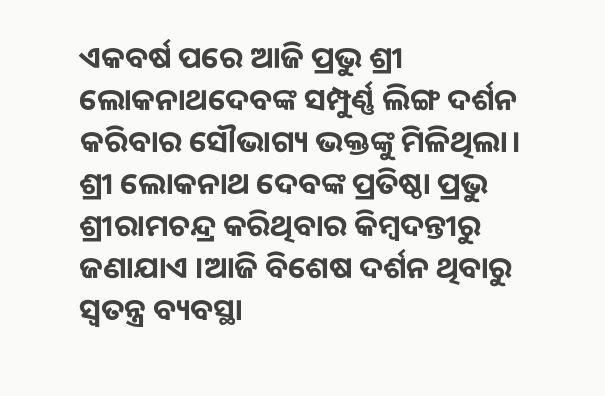ଏକବର୍ଷ ପରେ ଆଜି ପ୍ରଭୁ ଶ୍ରୀ ଲୋକନାଥଦେବଙ୍କ ସମ୍ପୁର୍ଣ୍ଣ ଲିଙ୍ଗ ଦର୍ଶନ କରିବାର ସୌଭାଗ୍ୟ ଭକ୍ତଙ୍କୁ ମିଳିଥିଲା। ଶ୍ରୀ ଲୋକନାଥ ଦେବଙ୍କ ପ୍ରତିଷ୍ଠା ପ୍ରଭୁ ଶ୍ରୀରାମଚନ୍ଦ୍ର କରିଥିବାର କିମ୍ୱଦନ୍ତୀରୁ ଜଣାଯାଏ ।ଆଜି ବିଶେଷ ଦର୍ଶନ ଥିବାରୁ ସ୍ୱତନ୍ତ୍ର ବ୍ୟବସ୍ଥା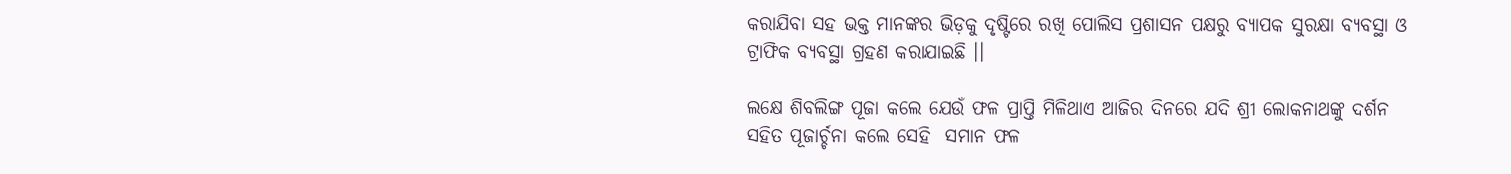କରାଯିବା ସହ ଭକ୍ତ ମାନଙ୍କର ଭିଡ଼କୁ ଦୃଷ୍ଟିରେ ରଖି ପୋଲିସ ପ୍ରଶାସନ ପକ୍ଷରୁ ବ୍ୟାପକ ସୁରକ୍ଷା ବ୍ୟବସ୍ଥା ଓ ଟ୍ରାଫିକ ବ୍ୟବସ୍ଥା ଗ୍ରହଣ କରାଯାଇଛି ।।

ଲକ୍ଷେ ଶିବଲିଙ୍ଗ ପୂଜା କଲେ ଯେଉଁ ଫଳ ପ୍ରାପ୍ତି ମିଳିଥାଏ ଆଜିର ଦିନରେ ଯଦି ଶ୍ରୀ ଲୋକନାଥଙ୍କୁ ଦର୍ଶନ ସହିତ ପୂଜାର୍ଚ୍ଚନା କଲେ ସେହି  ସମାନ ଫଳ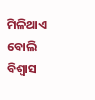ମିଳିଥାଏ ବୋଲି ବିଶ୍ୱାସ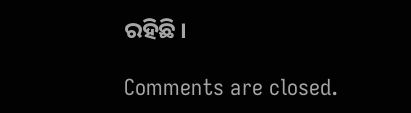ରହିଛି ।

Comments are closed.